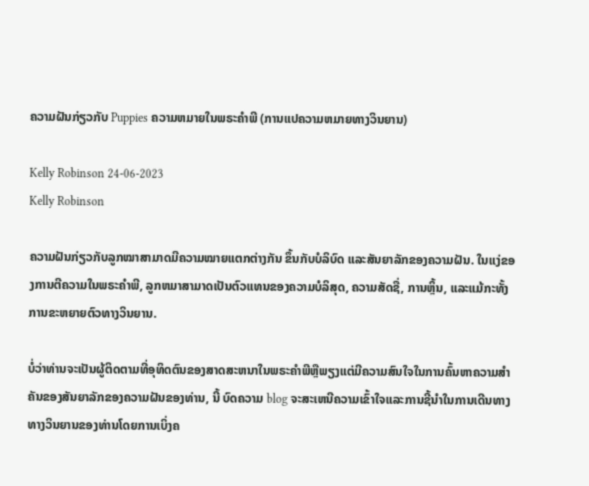ຄວາມຝັນກ່ຽວກັບ Puppies ຄວາມຫມາຍໃນພຣະຄໍາພີ (ການແປຄວາມຫມາຍທາງວິນຍານ)

Kelly Robinson 24-06-2023
Kelly Robinson

ຄວາມຝັນກ່ຽວກັບລູກໝາສາມາດມີຄວາມໝາຍແຕກຕ່າງກັນ ຂຶ້ນກັບບໍລິບົດ ແລະສັນຍາລັກຂອງຄວາມຝັນ. ໃນແງ່ຂອງການຕີຄວາມໃນພຣະຄໍາພີ, ລູກຫມາສາມາດເປັນຕົວແທນຂອງຄວາມບໍລິສຸດ, ຄວາມສັດຊື່, ການຫຼິ້ນ, ແລະແມ້ກະທັ້ງການຂະຫຍາຍຕົວທາງວິນຍານ.

ບໍ່ວ່າທ່ານຈະເປັນຜູ້ຕິດຕາມທີ່ອຸທິດຕົນຂອງສາດສະຫນາໃນພຣະຄໍາພີຫຼືພຽງແຕ່ມີຄວາມສົນໃຈໃນການຄົ້ນຫາຄວາມສໍາຄັນຂອງສັນຍາລັກຂອງຄວາມຝັນຂອງທ່ານ, ນີ້ ບົດຄວາມ blog ຈະສະເຫນີຄວາມເຂົ້າໃຈແລະການຊີ້ນໍາໃນການເດີນທາງທາງວິນຍານຂອງທ່ານໂດຍການເບິ່ງຄ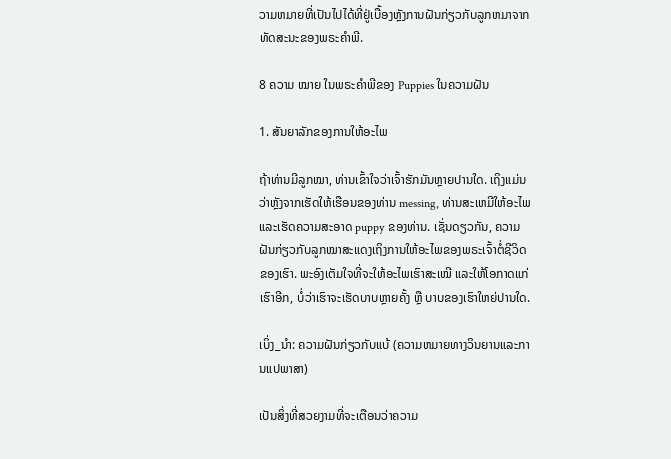ວາມຫມາຍທີ່ເປັນໄປໄດ້ທີ່ຢູ່ເບື້ອງຫຼັງການຝັນກ່ຽວກັບລູກຫມາຈາກທັດສະນະຂອງພຣະຄໍາພີ.

8 ຄວາມ ໝາຍ ໃນພຣະຄໍາພີຂອງ Puppies ໃນຄວາມຝັນ

1. ສັນຍາລັກຂອງການໃຫ້ອະໄພ

ຖ້າທ່ານມີລູກໝາ, ທ່ານເຂົ້າໃຈວ່າເຈົ້າຮັກມັນຫຼາຍປານໃດ. ເຖິງແມ່ນວ່າຫຼັງຈາກເຮັດໃຫ້ເຮືອນຂອງທ່ານ messing, ທ່ານສະເຫມີໃຫ້ອະໄພແລະເຮັດຄວາມສະອາດ puppy ຂອງທ່ານ. ເຊັ່ນດຽວກັນ, ຄວາມຝັນກ່ຽວກັບລູກໝາສະແດງເຖິງການໃຫ້ອະໄພຂອງພຣະເຈົ້າຕໍ່ຊີວິດຂອງເຮົາ. ພະອົງເຕັມໃຈທີ່ຈະໃຫ້ອະໄພເຮົາສະເໝີ ແລະໃຫ້ໂອກາດແກ່ເຮົາອີກ, ບໍ່ວ່າເຮົາຈະເຮັດບາບຫຼາຍຄັ້ງ ຫຼື ບາບຂອງເຮົາໃຫຍ່ປານໃດ.

ເບິ່ງ_ນຳ: ຄວາມຝັນກ່ຽວກັບແບ້ (ຄວາມຫມາຍທາງວິນຍານແລະການແປພາສາ)

ເປັນສິ່ງທີ່ສວຍງາມທີ່ຈະເຕືອນວ່າຄວາມ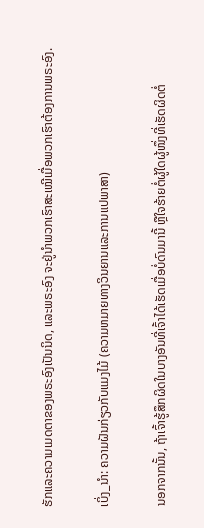ຮັກແລະຄວາມເມດຕາຂອງພຣະອົງເປັນນິດ, ແລະພຣະອົງ ຈະຢູ່ນຳພວກເຮົາສະເໝີເມື່ອພວກເຮົາຕ້ອງການພຣະອົງ.

ເບິ່ງ_ນຳ: ຄວາມຝັນກ່ຽວກັບແມງໄມ້ (ຄວາມຫມາຍທາງວິນຍານແລະການແປພາສາ)

ນອກຈາກນັ້ນ, ຖ້າເຈົ້າຮູ້ສຶກຜິດໃນບາງອັນທີ່ເຈົ້າໄດ້ເຮັດເມື່ອບໍ່ດົນມານີ້ ຫຼືໃຈຮ້າຍຕໍ່ຜູ້ໃດຜູ້ໜຶ່ງທີ່ເຮັດຜິດຕໍ່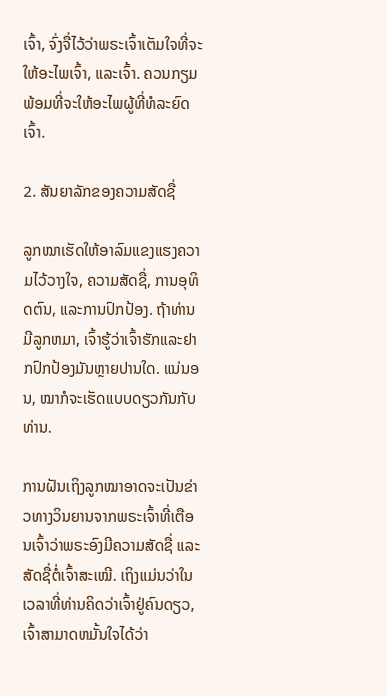ເຈົ້າ, ຈົ່ງຈື່ໄວ້ວ່າພຣະເຈົ້າເຕັມໃຈທີ່ຈະໃຫ້ອະໄພເຈົ້າ, ແລະເຈົ້າ. ຄວນກຽມພ້ອມທີ່ຈະໃຫ້ອະໄພຜູ້ທີ່ທໍລະຍົດເຈົ້າ.

2. ສັນຍາລັກຂອງຄວາມສັດຊື່

ລູກໝາເຮັດໃຫ້ອາລົມແຂງແຮງຄວາມໄວ້ວາງໃຈ, ຄວາມສັດຊື່, ການອຸທິດຕົນ, ແລະການປົກປ້ອງ. ຖ້າທ່ານມີລູກຫມາ, ເຈົ້າຮູ້ວ່າເຈົ້າຮັກແລະຢາກປົກປ້ອງມັນຫຼາຍປານໃດ. ແນ່ນອນ, ໝາກໍຈະເຮັດແບບດຽວກັນກັບທ່ານ.

ການຝັນເຖິງລູກໝາອາດຈະເປັນຂ່າວທາງວິນຍານຈາກພຣະເຈົ້າທີ່ເຕືອນເຈົ້າວ່າພຣະອົງມີຄວາມສັດຊື່ ແລະສັດຊື່ຕໍ່ເຈົ້າສະເໝີ. ເຖິງແມ່ນວ່າໃນເວລາທີ່ທ່ານຄິດວ່າເຈົ້າຢູ່ຄົນດຽວ, ເຈົ້າສາມາດຫມັ້ນໃຈໄດ້ວ່າ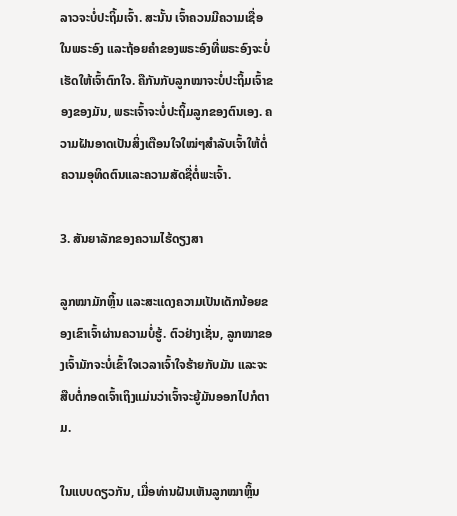ລາວຈະບໍ່ປະຖິ້ມເຈົ້າ. ສະນັ້ນ ເຈົ້າຄວນມີຄວາມເຊື່ອໃນພຣະອົງ ແລະຖ້ອຍຄຳຂອງພຣະອົງທີ່ພຣະອົງຈະບໍ່ເຮັດໃຫ້ເຈົ້າຕົກໃຈ. ຄືກັນກັບລູກໝາຈະບໍ່ປະຖິ້ມເຈົ້າຂອງຂອງມັນ, ພຣະເຈົ້າຈະບໍ່ປະຖິ້ມລູກຂອງຕົນເອງ. ຄວາມຝັນອາດເປັນສິ່ງເຕືອນໃຈໃໝ່ໆສຳລັບເຈົ້າໃຫ້ຕໍ່ຄວາມອຸທິດຕົນແລະຄວາມສັດຊື່ຕໍ່ພະເຈົ້າ.

3. ສັນຍາລັກຂອງຄວາມໄຮ້ດຽງສາ

ລູກໝາມັກຫຼິ້ນ ແລະສະແດງຄວາມເປັນເດັກນ້ອຍຂອງເຂົາເຈົ້າຜ່ານຄວາມບໍ່ຮູ້. ຕົວຢ່າງເຊັ່ນ, ລູກໝາຂອງເຈົ້າມັກຈະບໍ່ເຂົ້າໃຈເວລາເຈົ້າໃຈຮ້າຍກັບມັນ ແລະຈະສືບຕໍ່ກອດເຈົ້າເຖິງແມ່ນວ່າເຈົ້າຈະຍູ້ມັນອອກໄປກໍຕາມ.

ໃນແບບດຽວກັນ, ເມື່ອທ່ານຝັນເຫັນລູກໝາຫຼິ້ນ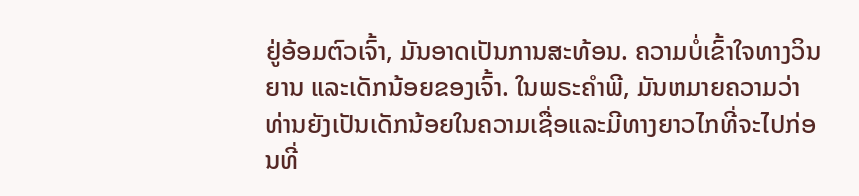ຢູ່ອ້ອມຕົວເຈົ້າ, ມັນອາດເປັນການສະທ້ອນ. ຄວາມບໍ່ເຂົ້າໃຈທາງວິນຍານ ແລະເດັກນ້ອຍຂອງເຈົ້າ. ໃນພຣະຄໍາພີ, ມັນຫມາຍຄວາມວ່າທ່ານຍັງເປັນເດັກນ້ອຍໃນຄວາມເຊື່ອແລະມີທາງຍາວໄກທີ່ຈະໄປກ່ອນທີ່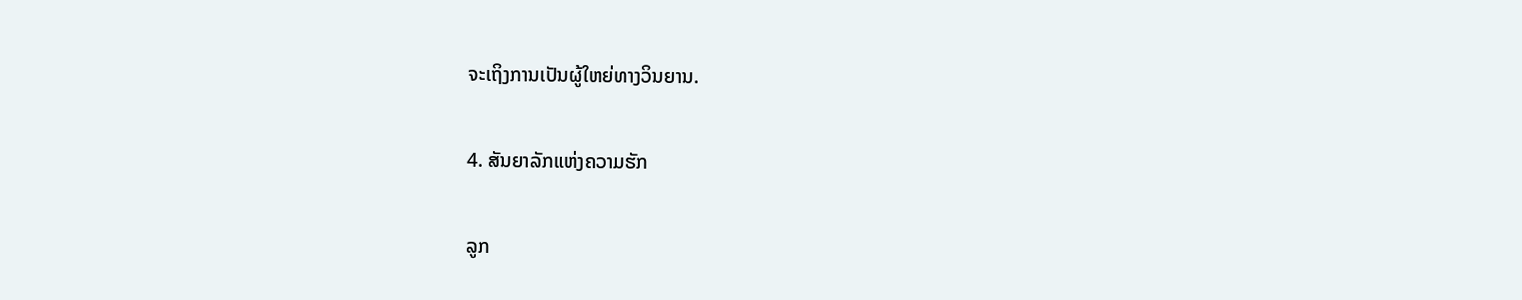ຈະເຖິງການເປັນຜູ້ໃຫຍ່ທາງວິນຍານ.

4. ສັນຍາລັກແຫ່ງຄວາມຮັກ

ລູກ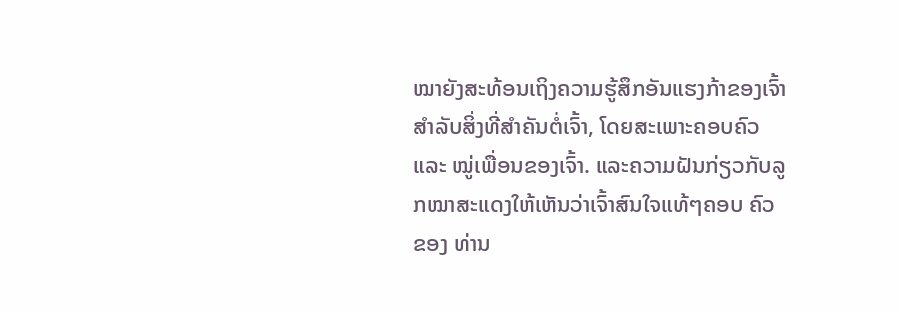ໝາຍັງສະທ້ອນເຖິງຄວາມຮູ້ສຶກອັນແຮງກ້າຂອງເຈົ້າສຳລັບສິ່ງທີ່ສຳຄັນຕໍ່ເຈົ້າ, ໂດຍສະເພາະຄອບຄົວ ແລະ ໝູ່ເພື່ອນຂອງເຈົ້າ. ແລະຄວາມຝັນກ່ຽວກັບລູກໝາສະແດງໃຫ້ເຫັນວ່າເຈົ້າສົນໃຈແທ້ໆຄອບ ຄົວ ຂອງ ທ່ານ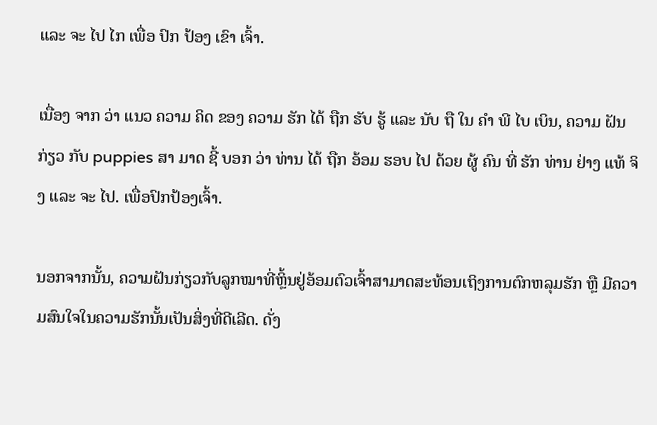ແລະ ຈະ ໄປ ໄກ ເພື່ອ ປົກ ປ້ອງ ເຂົາ ເຈົ້າ.

ເນື່ອງ ຈາກ ວ່າ ແນວ ຄວາມ ຄິດ ຂອງ ຄວາມ ຮັກ ໄດ້ ຖືກ ຮັບ ຮູ້ ແລະ ນັບ ຖື ໃນ ຄໍາ ພີ ໄບ ເບິນ, ຄວາມ ຝັນ ກ່ຽວ ກັບ puppies ສາ ມາດ ຊີ້ ບອກ ວ່າ ທ່ານ ໄດ້ ຖືກ ອ້ອມ ຮອບ ໄປ ດ້ວຍ ຜູ້ ຄົນ ທີ່ ຮັກ ທ່ານ ຢ່າງ ແທ້ ຈິງ ແລະ ຈະ ໄປ. ເພື່ອປົກປ້ອງເຈົ້າ.

ນອກຈາກນັ້ນ, ຄວາມຝັນກ່ຽວກັບລູກໝາທີ່ຫຼິ້ນຢູ່ອ້ອມຕົວເຈົ້າສາມາດສະທ້ອນເຖິງການຕົກຫລຸມຮັກ ຫຼື ມີຄວາມສົນໃຈໃນຄວາມຮັກນັ້ນເປັນສິ່ງທີ່ດີເລີດ. ດັ່ງ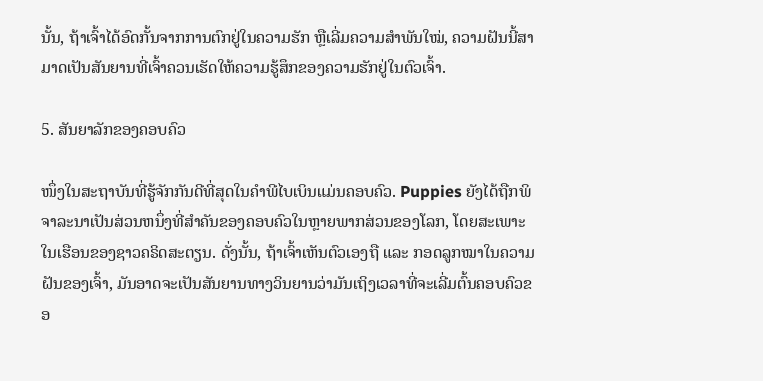ນັ້ນ, ຖ້າເຈົ້າໄດ້ອົດກັ້ນຈາກການຕົກຢູ່ໃນຄວາມຮັກ ຫຼືເລີ່ມຄວາມສຳພັນໃໝ່, ຄວາມຝັນນີ້ສາມາດເປັນສັນຍານທີ່ເຈົ້າຄວນເຮັດໃຫ້ຄວາມຮູ້ສຶກຂອງຄວາມຮັກຢູ່ໃນຕົວເຈົ້າ.

5. ສັນຍາລັກຂອງຄອບຄົວ

ໜຶ່ງໃນສະຖາບັນທີ່ຮູ້ຈັກກັນດີທີ່ສຸດໃນຄຳພີໄບເບິນແມ່ນຄອບຄົວ. Puppies ຍັງໄດ້ຖືກພິຈາລະນາເປັນສ່ວນຫນຶ່ງທີ່ສໍາຄັນຂອງຄອບຄົວໃນຫຼາຍພາກສ່ວນຂອງໂລກ, ໂດຍສະເພາະໃນເຮືອນຂອງຊາວຄຣິດສະຕຽນ. ດັ່ງນັ້ນ, ຖ້າເຈົ້າເຫັນຕົວເອງຖື ແລະ ກອດລູກໝາໃນຄວາມຝັນຂອງເຈົ້າ, ມັນອາດຈະເປັນສັນຍານທາງວິນຍານວ່າມັນເຖິງເວລາທີ່ຈະເລີ່ມຕົ້ນຄອບຄົວຂອ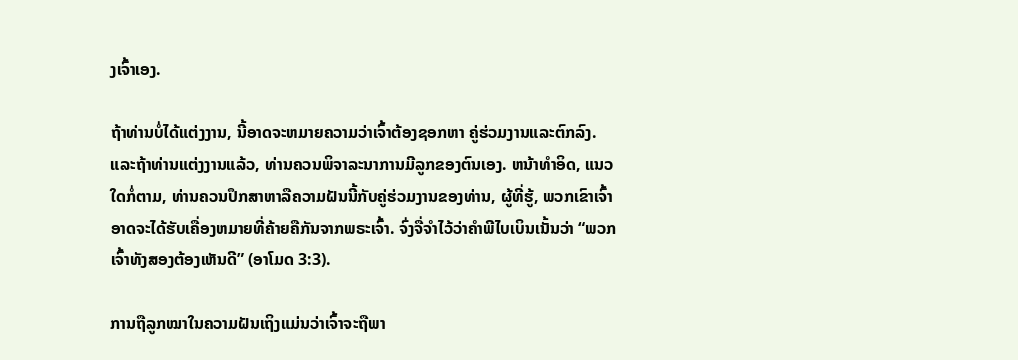ງເຈົ້າເອງ.

ຖ້າທ່ານບໍ່ໄດ້ແຕ່ງງານ, ນີ້ອາດຈະຫມາຍຄວາມວ່າເຈົ້າຕ້ອງຊອກຫາ ຄູ່ຮ່ວມງານແລະຕົກລົງ. ແລະຖ້າທ່ານແຕ່ງງານແລ້ວ, ທ່ານຄວນພິຈາລະນາການມີລູກຂອງຕົນເອງ. ຫນ້າທໍາອິດ, ແນວໃດກໍ່ຕາມ, ທ່ານຄວນປຶກສາຫາລືຄວາມຝັນນີ້ກັບຄູ່ຮ່ວມງານຂອງທ່ານ, ຜູ້ທີ່ຮູ້, ພວກເຂົາເຈົ້າອາດຈະໄດ້ຮັບເຄື່ອງຫມາຍທີ່ຄ້າຍຄືກັນຈາກພຣະເຈົ້າ. ຈົ່ງຈື່ຈຳໄວ້ວ່າຄຳພີໄບເບິນເນັ້ນວ່າ “ພວກເຈົ້າທັງສອງຕ້ອງເຫັນດີ” (ອາໂມດ 3:3).

ການຖືລູກໝາໃນຄວາມຝັນເຖິງແມ່ນວ່າເຈົ້າຈະຖືພາ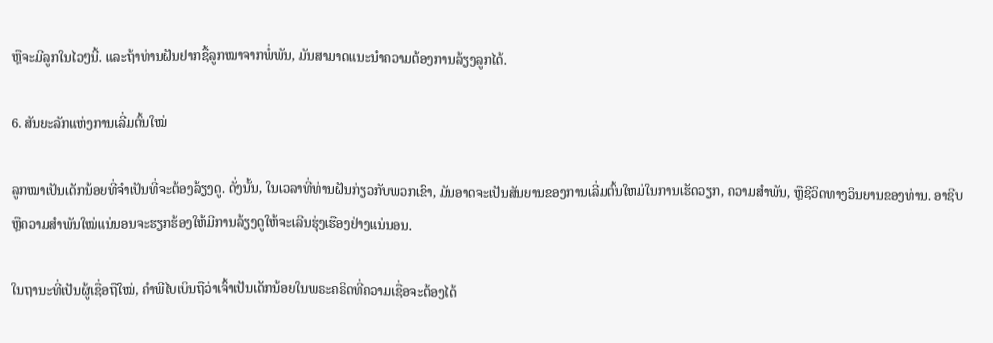ຫຼືຈະມີລູກໃນໄວໆນີ້. ແລະຖ້າທ່ານຝັນຢາກຊື້ລູກໝາຈາກພໍ່ພັນ, ມັນສາມາດແນະນຳຄວາມຕ້ອງການລ້ຽງລູກໄດ້.

6. ສັນຍະລັກແຫ່ງການເລີ່ມຕົ້ນໃໝ່

ລູກໝາເປັນເດັກນ້ອຍທີ່ຈຳເປັນທີ່ຈະຕ້ອງລ້ຽງດູ. ດັ່ງນັ້ນ, ໃນເວລາທີ່ທ່ານຝັນກ່ຽວກັບພວກເຂົາ, ມັນອາດຈະເປັນສັນຍານຂອງການເລີ່ມຕົ້ນໃຫມ່ໃນການເຮັດວຽກ, ຄວາມສໍາພັນ, ຫຼືຊີວິດທາງວິນຍານຂອງທ່ານ. ອາຊີບ ຫຼືຄວາມສຳພັນໃໝ່ແນ່ນອນຈະຮຽກຮ້ອງໃຫ້ມີການລ້ຽງດູໃຫ້ຈະເລີນຮຸ່ງເຮືອງຢ່າງແນ່ນອນ.

ໃນຖານະທີ່ເປັນຜູ້ເຊື່ອຖືໃໝ່, ຄຳພີໄບເບິນຖືວ່າເຈົ້າເປັນເດັກນ້ອຍໃນພຣະຄຣິດທີ່ຄວາມເຊື່ອຈະຕ້ອງໄດ້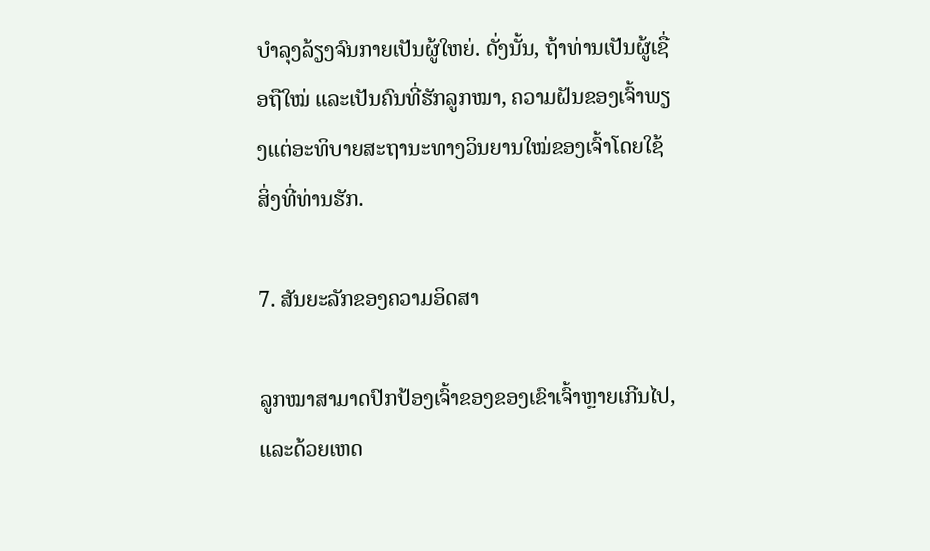ບຳລຸງລ້ຽງຈົນກາຍເປັນຜູ້ໃຫຍ່. ດັ່ງນັ້ນ, ຖ້າທ່ານເປັນຜູ້ເຊື່ອຖືໃໝ່ ແລະເປັນຄົນທີ່ຮັກລູກໝາ, ຄວາມຝັນຂອງເຈົ້າພຽງແຕ່ອະທິບາຍສະຖານະທາງວິນຍານໃໝ່ຂອງເຈົ້າໂດຍໃຊ້ສິ່ງທີ່ທ່ານຮັກ.

7. ສັນຍະລັກຂອງຄວາມອິດສາ

ລູກໝາສາມາດປົກປ້ອງເຈົ້າຂອງຂອງເຂົາເຈົ້າຫຼາຍເກີນໄປ, ແລະດ້ວຍເຫດ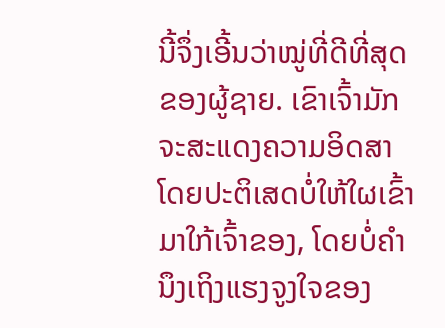ນີ້ຈຶ່ງເອີ້ນວ່າໝູ່ທີ່ດີທີ່ສຸດຂອງຜູ້ຊາຍ. ເຂົາເຈົ້າມັກຈະສະແດງຄວາມອິດສາໂດຍປະຕິເສດບໍ່ໃຫ້ໃຜເຂົ້າມາໃກ້ເຈົ້າຂອງ, ໂດຍບໍ່ຄໍານຶງເຖິງແຮງຈູງໃຈຂອງ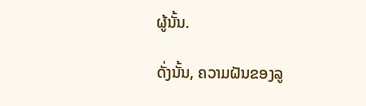ຜູ້ນັ້ນ.

ດັ່ງນັ້ນ, ຄວາມຝັນຂອງລູ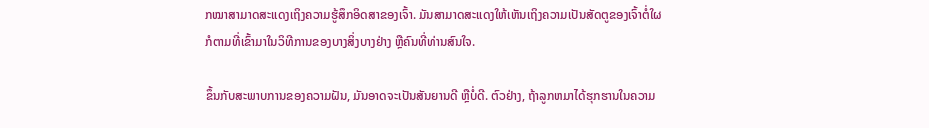ກໝາສາມາດສະແດງເຖິງຄວາມຮູ້ສຶກອິດສາຂອງເຈົ້າ. ມັນສາມາດສະແດງໃຫ້ເຫັນເຖິງຄວາມເປັນສັດຕູຂອງເຈົ້າຕໍ່ໃຜກໍຕາມທີ່ເຂົ້າມາໃນວິທີການຂອງບາງສິ່ງບາງຢ່າງ ຫຼືຄົນທີ່ທ່ານສົນໃຈ.

ຂຶ້ນກັບສະພາບການຂອງຄວາມຝັນ, ມັນອາດຈະເປັນສັນຍານດີ ຫຼືບໍ່ດີ. ຕົວຢ່າງ, ຖ້າລູກຫມາໄດ້ຮຸກຮານໃນຄວາມ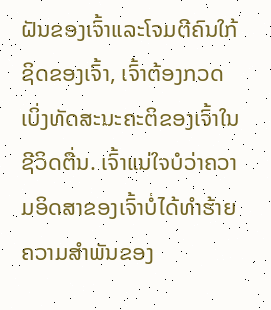ຝັນຂອງເຈົ້າແລະໂຈມຕີຄົນໃກ້ຊິດຂອງເຈົ້າ, ເຈົ້າຕ້ອງກວດເບິ່ງທັດສະນະຄະຕິຂອງເຈົ້າໃນຊີວິດຕື່ນ. ເຈົ້າແນ່ໃຈບໍວ່າຄວາມອິດສາຂອງເຈົ້າບໍ່ໄດ້ທຳຮ້າຍຄວາມສຳພັນຂອງ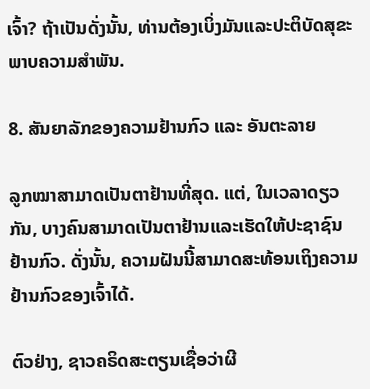ເຈົ້າ? ຖ້າເປັນດັ່ງນັ້ນ, ທ່ານຕ້ອງເບິ່ງມັນແລະປະຕິບັດສຸຂະພາບຄວາມສຳພັນ.

8. ສັນຍາລັກຂອງຄວາມຢ້ານກົວ ແລະ ອັນຕະລາຍ

ລູກໝາສາມາດເປັນຕາຢ້ານທີ່ສຸດ. ແຕ່, ໃນເວລາດຽວກັນ, ບາງຄົນສາມາດເປັນຕາຢ້ານແລະເຮັດໃຫ້ປະຊາຊົນຢ້ານກົວ. ດັ່ງນັ້ນ, ຄວາມຝັນນີ້ສາມາດສະທ້ອນເຖິງຄວາມຢ້ານກົວຂອງເຈົ້າໄດ້.

ຕົວຢ່າງ, ຊາວຄຣິດສະຕຽນເຊື່ອວ່າຜີ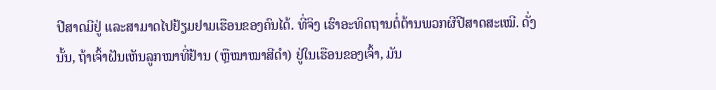ປີສາດມີຢູ່ ແລະສາມາດໄປຢ້ຽມຢາມເຮືອນຂອງຄົນໄດ້. ທີ່ຈິງ ເຮົາອະທິດຖານຕໍ່ຕ້ານພວກຜີປີສາດສະເໝີ. ດັ່ງນັ້ນ, ຖ້າເຈົ້າຝັນເຫັນລູກໝາທີ່ຢ້ານ (ຫຼືໝາໝາສີດຳ) ຢູ່ໃນເຮືອນຂອງເຈົ້າ, ມັນ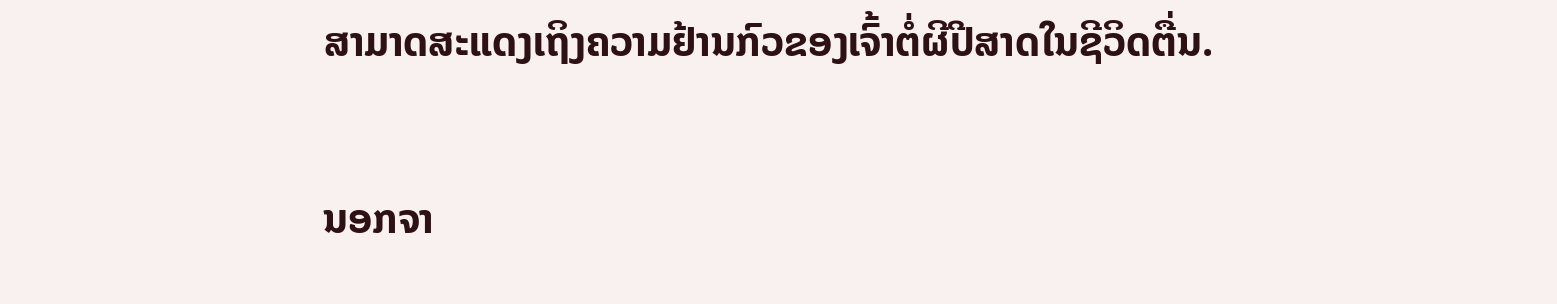ສາມາດສະແດງເຖິງຄວາມຢ້ານກົວຂອງເຈົ້າຕໍ່ຜີປີສາດໃນຊີວິດຕື່ນ.

ນອກຈາ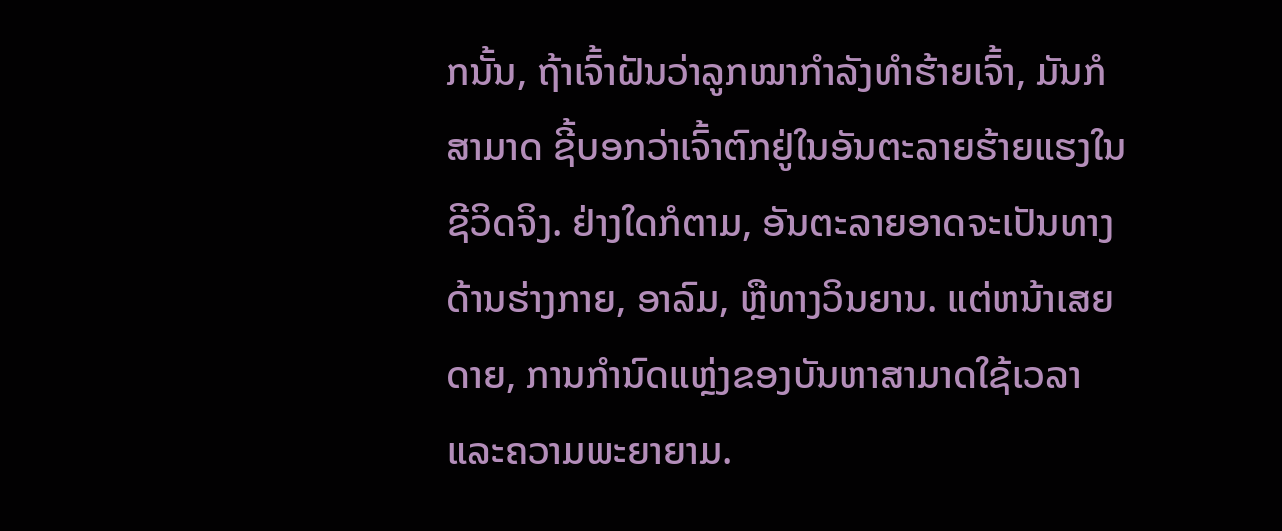ກນັ້ນ, ຖ້າເຈົ້າຝັນວ່າລູກໝາກຳລັງທຳຮ້າຍເຈົ້າ, ມັນກໍສາມາດ ຊີ້ບອກວ່າເຈົ້າຕົກຢູ່ໃນອັນຕະລາຍຮ້າຍແຮງໃນຊີວິດຈິງ. ຢ່າງໃດກໍຕາມ, ອັນຕະລາຍອາດຈະເປັນທາງດ້ານຮ່າງກາຍ, ອາລົມ, ຫຼືທາງວິນຍານ. ແຕ່ຫນ້າເສຍດາຍ, ການກໍານົດແຫຼ່ງຂອງບັນຫາສາມາດໃຊ້ເວລາແລະຄວາມພະຍາຍາມ.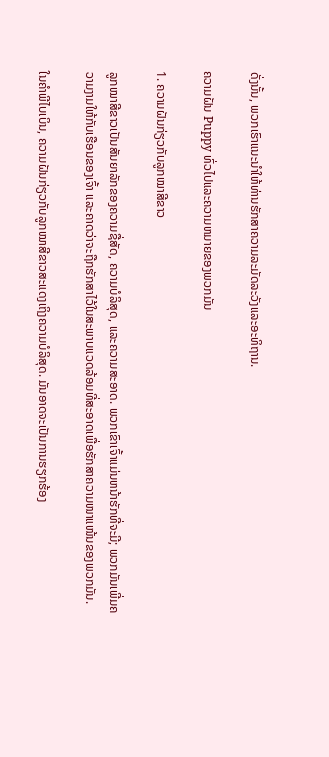ດັ່ງນັ້ນ, ພວກເຮົາແນະນໍາໃຫ້ທ່ານຮັກສາຄວາມລະມັດລະວັງແລະອະທິຖານ.

ຄວາມຝັນ Puppy ທົ່ວໄປແລະຄວາມຫມາຍຂອງພວກມັນ

1. ຄວາມຝັນກ່ຽວກັບລູກໝາສີຂາວ

ລູກໝາສີຂາວເປັນສັນຍາລັກຂອງຄວາມຊື່ສັດ, ຄວາມບໍລິສຸດ, ແລະຄວາມສະອາດ. ພວກເຂົາເຈົ້າແມ່ນຫນ້າຮັກທີ່ຈະມີ; ພວກມັນເພີ່ມຄວາມງາມໃຫ້ກັບເຮືອນຂອງເຈົ້າ ແລະຄາດວ່າຈະຖືກຮັກສາໄວ້ໃນສະພາບແວດລ້ອມທີ່ສະອາດເພື່ອຮັກສາຄວາມໜາແໜ້ນຂອງພວກມັນ.

ໃນຄຳພີໄບເບິນ, ຄວາມຝັນກ່ຽວກັບລູກໝາສີຂາວສະແດງເຖິງຄວາມບໍລິສຸດ. ມັນອາດຈະເປັນການຮຽກຮ້ອງ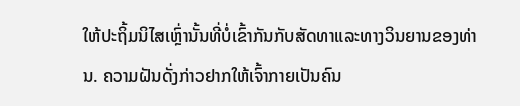ໃຫ້ປະຖິ້ມນິໄສເຫຼົ່ານັ້ນທີ່ບໍ່ເຂົ້າກັນກັບສັດທາແລະທາງວິນຍານຂອງທ່ານ. ຄວາມຝັນດັ່ງກ່າວຢາກໃຫ້ເຈົ້າກາຍເປັນຄົນ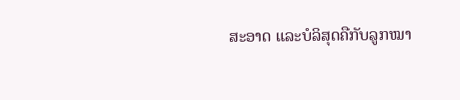ສະອາດ ແລະບໍລິສຸດຄືກັບລູກໝາ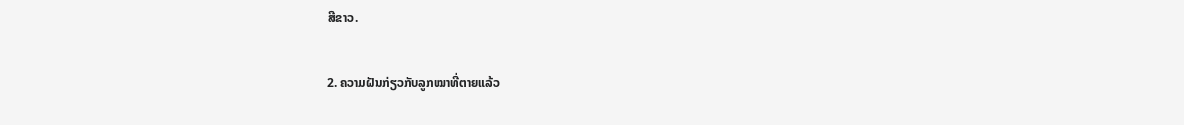ສີຂາວ.

2. ຄວາມຝັນກ່ຽວກັບລູກໝາທີ່ຕາຍແລ້ວ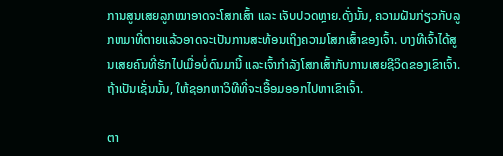ການສູນເສຍລູກໝາອາດຈະໂສກເສົ້າ ແລະ ເຈັບປວດຫຼາຍ.ດັ່ງນັ້ນ, ຄວາມຝັນກ່ຽວກັບລູກຫມາທີ່ຕາຍແລ້ວອາດຈະເປັນການສະທ້ອນເຖິງຄວາມໂສກເສົ້າຂອງເຈົ້າ. ບາງທີເຈົ້າໄດ້ສູນເສຍຄົນທີ່ຮັກໄປເມື່ອບໍ່ດົນມານີ້ ແລະເຈົ້າກຳລັງໂສກເສົ້າກັບການເສຍຊີວິດຂອງເຂົາເຈົ້າ. ຖ້າເປັນເຊັ່ນນັ້ນ, ໃຫ້ຊອກຫາວິທີທີ່ຈະເອື້ອມອອກໄປຫາເຂົາເຈົ້າ.

ຕາ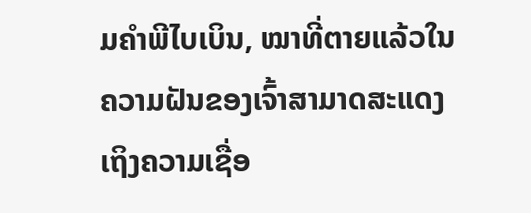ມຄໍາພີໄບເບິນ, ໝາທີ່ຕາຍແລ້ວໃນຄວາມຝັນຂອງເຈົ້າສາມາດສະແດງເຖິງຄວາມເຊື່ອ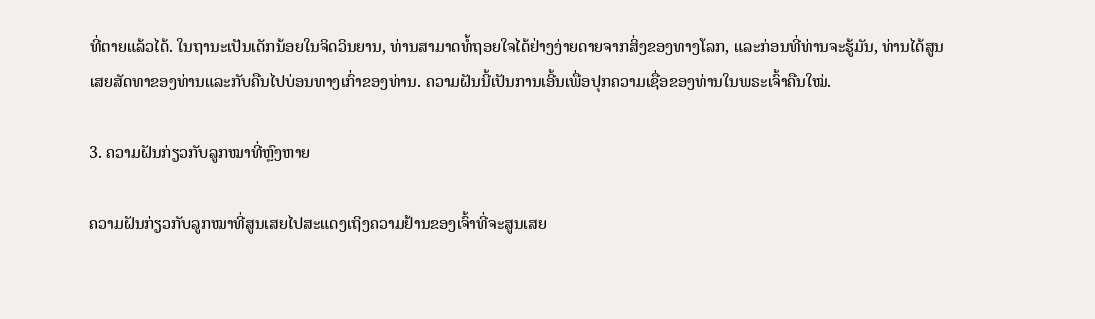ທີ່ຕາຍແລ້ວໄດ້. ໃນຖານະເປັນເດັກນ້ອຍໃນຈິດວິນຍານ, ທ່ານສາມາດທໍ້ຖອຍໃຈໄດ້ຢ່າງງ່າຍດາຍຈາກສິ່ງຂອງທາງໂລກ, ແລະກ່ອນທີ່ທ່ານຈະຮູ້ມັນ, ທ່ານໄດ້ສູນເສຍສັດທາຂອງທ່ານແລະກັບຄືນໄປບ່ອນທາງເກົ່າຂອງທ່ານ. ຄວາມຝັນນີ້ເປັນການເອີ້ນເພື່ອປຸກຄວາມເຊື່ອຂອງທ່ານໃນພຣະເຈົ້າຄືນໃໝ່.

3. ຄວາມຝັນກ່ຽວກັບລູກໝາທີ່ຫຼົງຫາຍ

ຄວາມຝັນກ່ຽວກັບລູກໝາທີ່ສູນເສຍໄປສະແດງເຖິງຄວາມຢ້ານຂອງເຈົ້າທີ່ຈະສູນເສຍ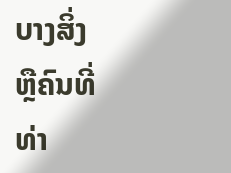ບາງສິ່ງ ຫຼືຄົນທີ່ທ່າ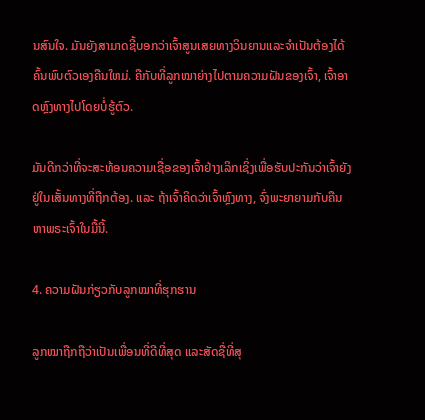ນສົນໃຈ. ມັນຍັງສາມາດຊີ້ບອກວ່າເຈົ້າສູນເສຍທາງວິນຍານແລະຈໍາເປັນຕ້ອງໄດ້ຄົ້ນພົບຕົວເອງຄືນໃຫມ່. ຄືກັບທີ່ລູກໝາຍ່າງໄປຕາມຄວາມຝັນຂອງເຈົ້າ, ເຈົ້າອາດຫຼົງທາງໄປໂດຍບໍ່ຮູ້ຕົວ.

ມັນດີກວ່າທີ່ຈະສະທ້ອນຄວາມເຊື່ອຂອງເຈົ້າຢ່າງເລິກເຊິ່ງເພື່ອຮັບປະກັນວ່າເຈົ້າຍັງຢູ່ໃນເສັ້ນທາງທີ່ຖືກຕ້ອງ. ແລະ ຖ້າເຈົ້າຄິດວ່າເຈົ້າຫຼົງທາງ, ຈົ່ງພະຍາຍາມກັບຄືນຫາພຣະເຈົ້າໃນມື້ນີ້.

4. ຄວາມຝັນກ່ຽວກັບລູກໝາທີ່ຮຸກຮານ

ລູກໝາຖືກຖືວ່າເປັນເພື່ອນທີ່ດີທີ່ສຸດ ແລະສັດຊື່ທີ່ສຸ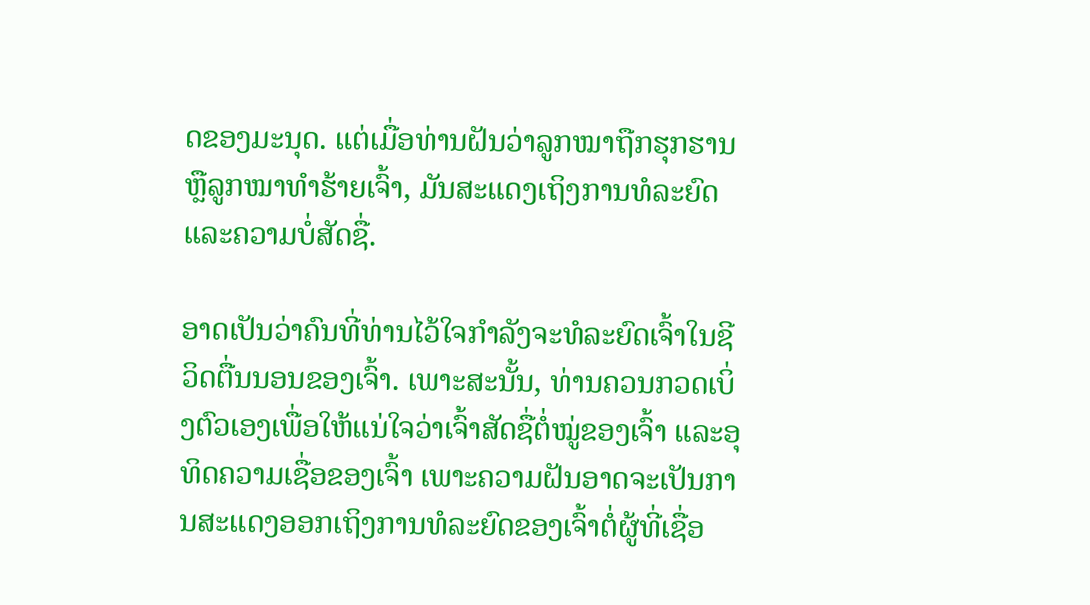ດຂອງມະນຸດ. ແຕ່ເມື່ອທ່ານຝັນວ່າລູກໝາຖືກຮຸກຮານ ຫຼືລູກໝາທຳຮ້າຍເຈົ້າ, ມັນສະແດງເຖິງການທໍລະຍົດ ແລະຄວາມບໍ່ສັດຊື່.

ອາດເປັນວ່າຄົນທີ່ທ່ານໄວ້ໃຈກຳລັງຈະທໍລະຍົດເຈົ້າໃນຊີວິດຕື່ນນອນຂອງເຈົ້າ. ເພາະສະນັ້ນ, ທ່ານຄວນກວດເບິ່ງຕົວເອງເພື່ອໃຫ້ແນ່ໃຈວ່າເຈົ້າສັດຊື່ຕໍ່ໝູ່ຂອງເຈົ້າ ແລະອຸທິດຄວາມເຊື່ອຂອງເຈົ້າ ເພາະຄວາມຝັນອາດຈະເປັນການສະແດງອອກເຖິງການທໍລະຍົດຂອງເຈົ້າຕໍ່ຜູ້ທີ່ເຊື່ອ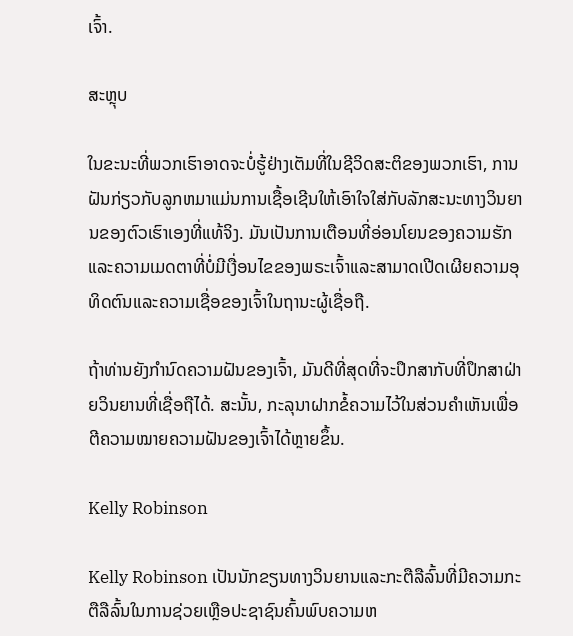ເຈົ້າ.

ສະຫຼຸບ

ໃນຂະນະທີ່ພວກເຮົາອາດຈະບໍ່ຮູ້ຢ່າງເຕັມທີ່ໃນຊີວິດສະຕິຂອງພວກເຮົາ, ການຝັນກ່ຽວກັບລູກຫມາແມ່ນການເຊື້ອເຊີນໃຫ້ເອົາໃຈໃສ່ກັບລັກສະນະທາງວິນຍານຂອງຕົວເຮົາເອງທີ່ແທ້ຈິງ. ມັນເປັນການເຕືອນທີ່ອ່ອນໂຍນຂອງຄວາມຮັກແລະຄວາມເມດຕາທີ່ບໍ່ມີເງື່ອນໄຂຂອງພຣະເຈົ້າແລະສາມາດເປີດເຜີຍຄວາມອຸທິດຕົນແລະຄວາມເຊື່ອຂອງເຈົ້າໃນຖານະຜູ້ເຊື່ອຖື.

ຖ້າທ່ານຍັງກໍານົດຄວາມຝັນຂອງເຈົ້າ, ມັນດີທີ່ສຸດທີ່ຈະປຶກສາກັບທີ່ປຶກສາຝ່າຍວິນຍານທີ່ເຊື່ອຖືໄດ້. ສະນັ້ນ, ກະລຸນາຝາກຂໍ້ຄວາມໄວ້ໃນສ່ວນຄຳເຫັນເພື່ອຕີຄວາມໝາຍຄວາມຝັນຂອງເຈົ້າໄດ້ຫຼາຍຂຶ້ນ.

Kelly Robinson

Kelly Robinson ເປັນນັກຂຽນທາງວິນຍານແລະກະຕືລືລົ້ນທີ່ມີຄວາມກະຕືລືລົ້ນໃນການຊ່ວຍເຫຼືອປະຊາຊົນຄົ້ນພົບຄວາມຫ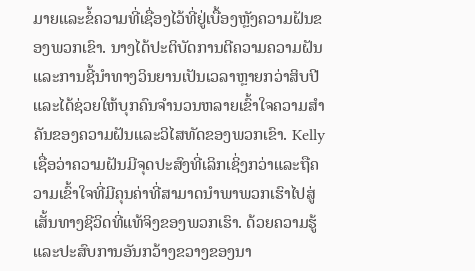ມາຍແລະຂໍ້ຄວາມທີ່ເຊື່ອງໄວ້ທີ່ຢູ່ເບື້ອງຫຼັງຄວາມຝັນຂອງພວກເຂົາ. ນາງໄດ້ປະຕິບັດການຕີຄວາມຄວາມຝັນແລະການຊີ້ນໍາທາງວິນຍານເປັນເວລາຫຼາຍກວ່າສິບປີແລະໄດ້ຊ່ວຍໃຫ້ບຸກຄົນຈໍານວນຫລາຍເຂົ້າໃຈຄວາມສໍາຄັນຂອງຄວາມຝັນແລະວິໄສທັດຂອງພວກເຂົາ. Kelly ເຊື່ອວ່າຄວາມຝັນມີຈຸດປະສົງທີ່ເລິກເຊິ່ງກວ່າແລະຖືຄວາມເຂົ້າໃຈທີ່ມີຄຸນຄ່າທີ່ສາມາດນໍາພາພວກເຮົາໄປສູ່ເສັ້ນທາງຊີວິດທີ່ແທ້ຈິງຂອງພວກເຮົາ. ດ້ວຍຄວາມຮູ້ ແລະປະສົບການອັນກວ້າງຂວາງຂອງນາ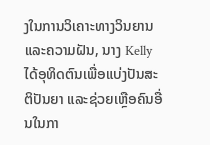ງໃນການວິເຄາະທາງວິນຍານ ແລະຄວາມຝັນ, ນາງ Kelly ໄດ້ອຸທິດຕົນເພື່ອແບ່ງປັນສະຕິປັນຍາ ແລະຊ່ວຍເຫຼືອຄົນອື່ນໃນກາ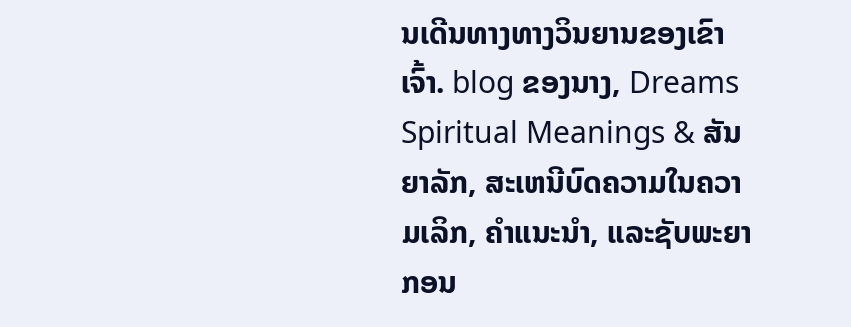ນເດີນທາງທາງວິນຍານຂອງເຂົາເຈົ້າ. blog ຂອງນາງ, Dreams Spiritual Meanings & ສັນຍາລັກ, ສະເຫນີບົດຄວາມໃນຄວາມເລິກ, ຄໍາແນະນໍາ, ແລະຊັບພະຍາກອນ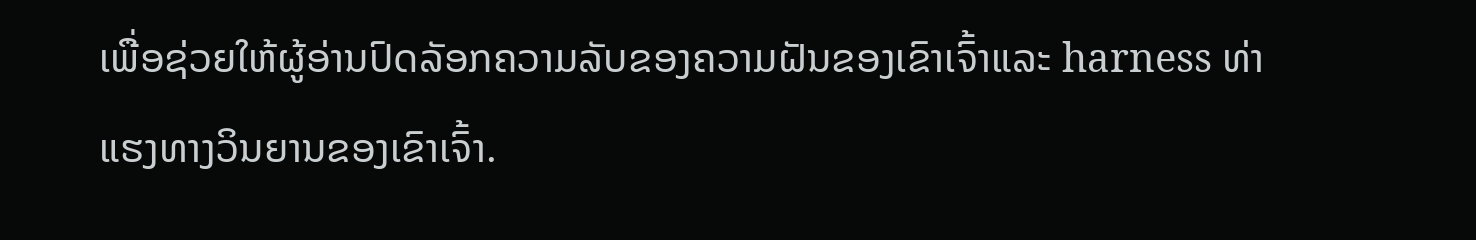ເພື່ອຊ່ວຍໃຫ້ຜູ້ອ່ານປົດລັອກຄວາມລັບຂອງຄວາມຝັນຂອງເຂົາເຈົ້າແລະ harness ທ່າແຮງທາງວິນຍານຂອງເຂົາເຈົ້າ.